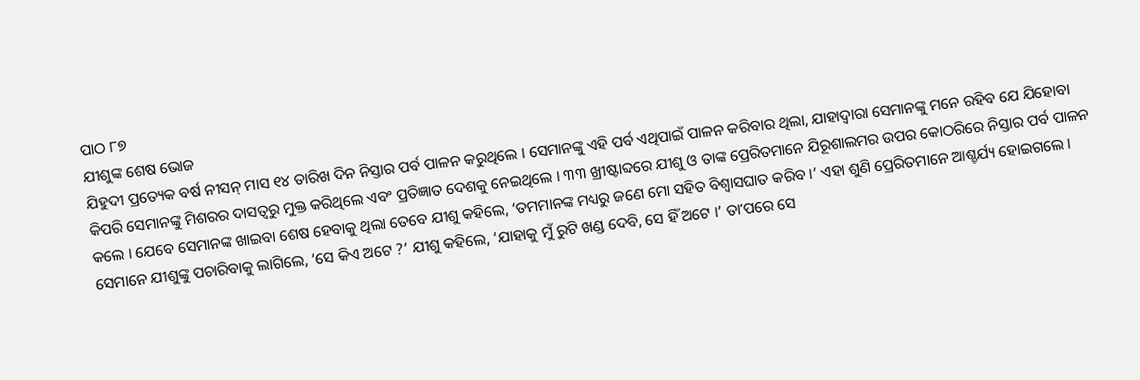ପାଠ ୮୭
ଯୀଶୁଙ୍କ ଶେଷ ଭୋଜ
ଯିହୁଦୀ ପ୍ରତ୍ୟେକ ବର୍ଷ ନୀସନ୍ ମାସ ୧୪ ତାରିଖ ଦିନ ନିସ୍ତାର ପର୍ବ ପାଳନ କରୁଥିଲେ । ସେମାନଙ୍କୁ ଏହି ପର୍ବ ଏଥିପାଇଁ ପାଳନ କରିବାର ଥିଲା, ଯାହାଦ୍ୱାରା ସେମାନଙ୍କୁ ମନେ ରହିବ ଯେ ଯିହୋବା କିପରି ସେମାନଙ୍କୁ ମିଶରର ଦାସତ୍ୱରୁ ମୁକ୍ତ କରିଥିଲେ ଏବଂ ପ୍ରତିଜ୍ଞାତ ଦେଶକୁ ନେଇଥିଲେ । ୩୩ ଖ୍ରୀଷ୍ଟାବ୍ଦରେ ଯୀଶୁ ଓ ତାଙ୍କ ପ୍ରେରିତମାନେ ଯିରୂଶାଲମର ଉପର କୋଠରିରେ ନିସ୍ତାର ପର୍ବ ପାଳନ କଲେ । ଯେବେ ସେମାନଙ୍କ ଖାଇବା ଶେଷ ହେବାକୁ ଥିଲା ତେବେ ଯୀଶୁ କହିଲେ, ‘ତମମାନଙ୍କ ମଧ୍ୟରୁ ଜଣେ ମୋ ସହିତ ବିଶ୍ୱାସଘାତ କରିବ ।’ ଏହା ଶୁଣି ପ୍ରେରିତମାନେ ଆଶ୍ଚର୍ଯ୍ୟ ହୋଇଗଲେ । ସେମାନେ ଯୀଶୁଙ୍କୁ ପଚାରିବାକୁ ଲାଗିଲେ, ‘ସେ କିଏ ଅଟେ ?’ ଯୀଶୁ କହିଲେ, ‘ଯାହାକୁ ମୁଁ ରୁଟି ଖଣ୍ଡ ଦେବି, ସେ ହିଁ ଅଟେ ।’ ତାʼପରେ ସେ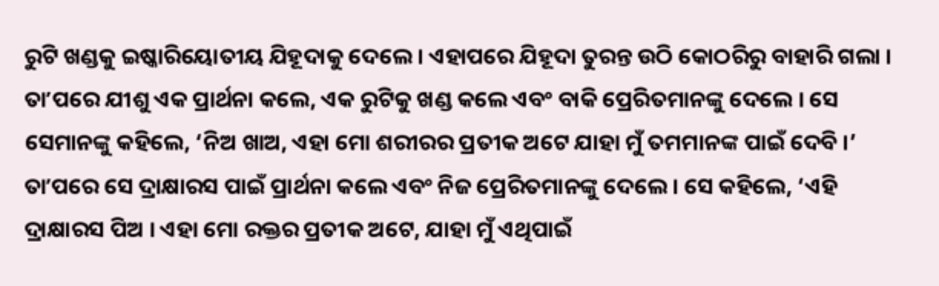ରୁଟି ଖଣ୍ଡକୁ ଇଷ୍କାରିୟୋତୀୟ ଯିହୂଦାକୁ ଦେଲେ । ଏହାପରେ ଯିହୂଦା ତୁରନ୍ତ ଉଠି କୋଠରିରୁ ବାହାରି ଗଲା ।
ତାʼପରେ ଯୀଶୁ ଏକ ପ୍ରାର୍ଥନା କଲେ, ଏକ ରୁଟିକୁ ଖଣ୍ଡ କଲେ ଏବଂ ବାକି ପ୍ରେରିତମାନଙ୍କୁ ଦେଲେ । ସେ ସେମାନଙ୍କୁ କହିଲେ, ‘ନିଅ ଖାଅ, ଏହା ମୋ ଶରୀରର ପ୍ରତୀକ ଅଟେ ଯାହା ମୁଁ ତମମାନଙ୍କ ପାଇଁ ଦେବି ।’ ତାʼପରେ ସେ ଦ୍ରାକ୍ଷାରସ ପାଇଁ ପ୍ରାର୍ଥନା କଲେ ଏବଂ ନିଜ ପ୍ରେରିତମାନଙ୍କୁ ଦେଲେ । ସେ କହିଲେ, ‘ଏହି ଦ୍ରାକ୍ଷାରସ ପିଅ । ଏହା ମୋ ରକ୍ତର ପ୍ରତୀକ ଅଟେ, ଯାହା ମୁଁ ଏଥିପାଇଁ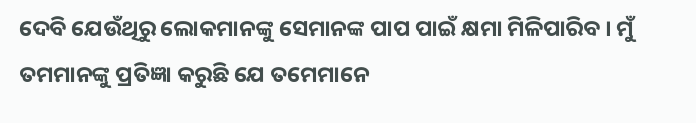ଦେବି ଯେଉଁଥିରୁ ଲୋକମାନଙ୍କୁ ସେମାନଙ୍କ ପାପ ପାଇଁ କ୍ଷମା ମିଳିପାରିବ । ମୁଁ ତମମାନଙ୍କୁ ପ୍ରତିଜ୍ଞା କରୁଛି ଯେ ତମେମାନେ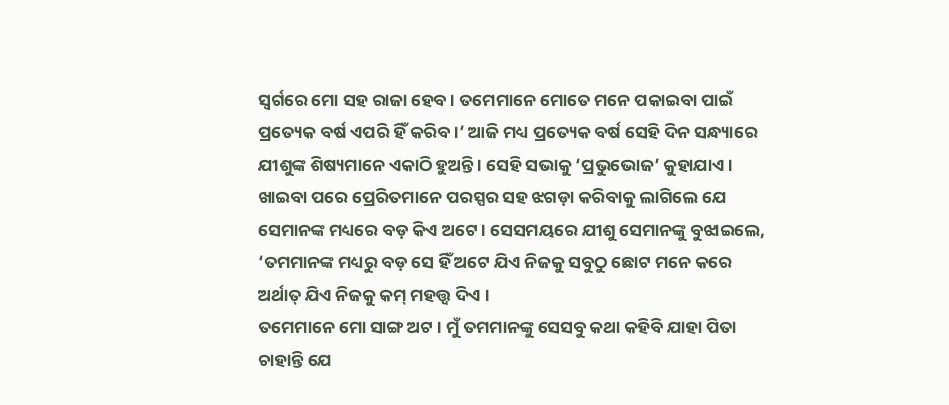ସ୍ୱର୍ଗରେ ମୋ ସହ ରାଜା ହେବ । ତମେମାନେ ମୋତେ ମନେ ପକାଇବା ପାଇଁ ପ୍ରତ୍ୟେକ ବର୍ଷ ଏପରି ହିଁ କରିବ ।’ ଆଜି ମଧ୍ୟ ପ୍ରତ୍ୟେକ ବର୍ଷ ସେହି ଦିନ ସନ୍ଧ୍ୟାରେ ଯୀଶୁଙ୍କ ଶିଷ୍ୟମାନେ ଏକାଠି ହୁଅନ୍ତି । ସେହି ସଭାକୁ ‘ପ୍ରଭୁଭୋଜ’ କୁହାଯାଏ ।
ଖାଇବା ପରେ ପ୍ରେରିତମାନେ ପରସ୍ପର ସହ ଝଗଡ଼ା କରିବାକୁ ଲାଗିଲେ ଯେ ସେମାନଙ୍କ ମଧ୍ୟରେ ବଡ଼ କିଏ ଅଟେ । ସେସମୟରେ ଯୀଶୁ ସେମାନଙ୍କୁ ବୁଝାଇଲେ, ‘ତମମାନଙ୍କ ମଧ୍ୟରୁ ବଡ଼ ସେ ହିଁ ଅଟେ ଯିଏ ନିଜକୁ ସବୁଠୁ ଛୋଟ ମନେ କରେ ଅର୍ଥାତ୍ ଯିଏ ନିଜକୁ କମ୍ ମହତ୍ତ୍ୱ ଦିଏ ।
ତମେମାନେ ମୋ ସାଙ୍ଗ ଅଟ । ମୁଁ ତମମାନଙ୍କୁ ସେସବୁ କଥା କହିବି ଯାହା ପିତା ଚାହାନ୍ତି ଯେ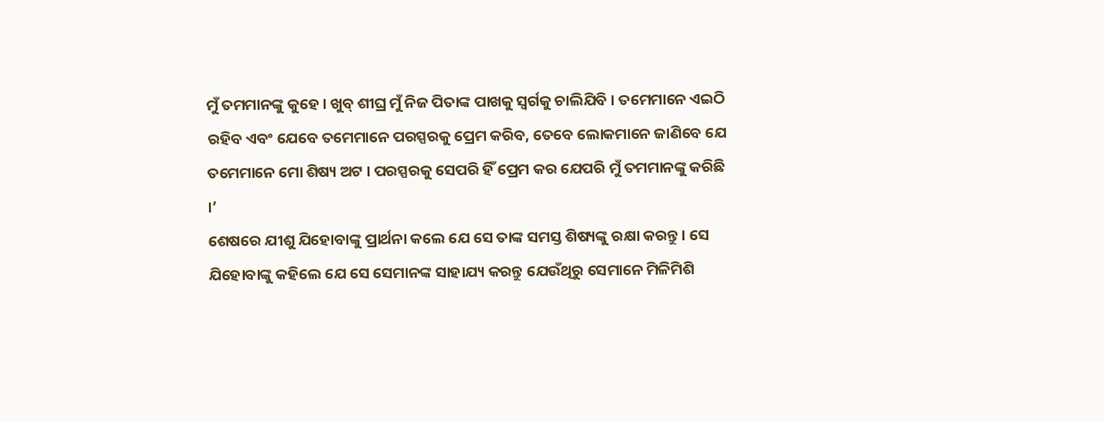ମୁଁ ତମମାନଙ୍କୁ କୁହେ । ଖୁବ୍ ଶୀଘ୍ର ମୁଁ ନିଜ ପିତାଙ୍କ ପାଖକୁ ସ୍ୱର୍ଗକୁ ଚାଲିଯିବି । ତମେମାନେ ଏଇଠି ରହିବ ଏବଂ ଯେବେ ତମେମାନେ ପରସ୍ପରକୁ ପ୍ରେମ କରିବ, ତେବେ ଲୋକମାନେ ଜାଣିବେ ଯେ ତମେମାନେ ମୋ ଶିଷ୍ୟ ଅଟ । ପରସ୍ପରକୁ ସେପରି ହିଁ ପ୍ରେମ କର ଯେପରି ମୁଁ ତମମାନଙ୍କୁ କରିଛି ।’
ଶେଷରେ ଯୀଶୁ ଯିହୋବାଙ୍କୁ ପ୍ରାର୍ଥନା କଲେ ଯେ ସେ ତାଙ୍କ ସମସ୍ତ ଶିଷ୍ୟଙ୍କୁ ରକ୍ଷା କରନ୍ତୁ । ସେ ଯିହୋବାଙ୍କୁ କହିଲେ ଯେ ସେ ସେମାନଙ୍କ ସାହାଯ୍ୟ କରନ୍ତୁ ଯେଉଁଥିରୁ ସେମାନେ ମିଳିମିଶି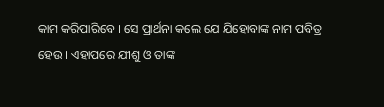କାମ କରିପାରିବେ । ସେ ପ୍ରାର୍ଥନା କଲେ ଯେ ଯିହୋବାଙ୍କ ନାମ ପବିତ୍ର ହେଉ । ଏହାପରେ ଯୀଶୁ ଓ ତାଙ୍କ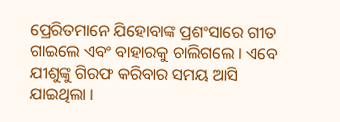ପ୍ରେରିତମାନେ ଯିହୋବାଙ୍କ ପ୍ରଶଂସାରେ ଗୀତ ଗାଇଲେ ଏବଂ ବାହାରକୁ ଚାଲିଗଲେ । ଏବେ ଯୀଶୁଙ୍କୁ ଗିରଫ କରିବାର ସମୟ ଆସି ଯାଇଥିଲା ।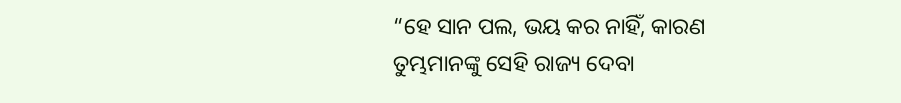“ହେ ସାନ ପଲ, ଭୟ କର ନାହିଁ, କାରଣ ତୁମ୍ଭମାନଙ୍କୁ ସେହି ରାଜ୍ୟ ଦେବା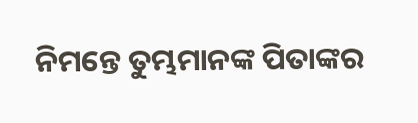ନିମନ୍ତେ ତୁମ୍ଭମାନଙ୍କ ପିତାଙ୍କର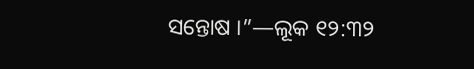ସନ୍ତୋଷ ।”—ଲୂକ ୧୨:୩୨